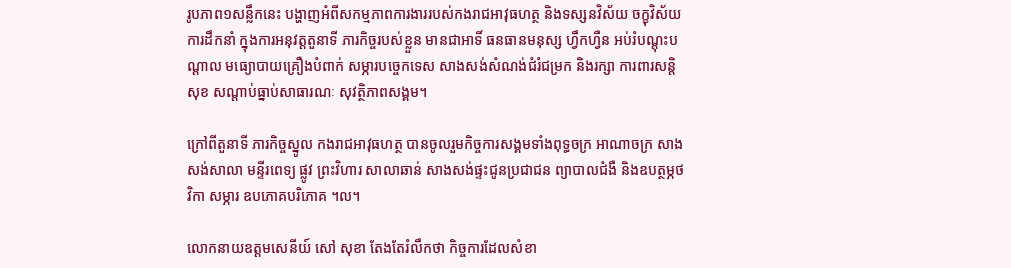រូបភាព១សន្លឹកនេះ បង្ហាញអំពីសកម្មភាពការងាររបស់កងរាជអាវុធហត្ថ និងទស្សនវិស័យ ចក្ខុវិស័យ ការដឹកនាំ ក្នុងការអនុវត្តតួនាទី ភារកិច្ចរបស់ខ្លួន មានជាអាទិ៍ ធនធានមនុស្ស ហ្វឹកហ្វឺន អប់រំបណ្តុះបណ្តាល មធ្យោបាយគ្រឿងបំពាក់ សម្ភារបច្ចេកទេស សាងសង់សំណង់ជំរំជម្រក និងរក្សា ការពារសន្តិសុខ សណ្តាប់ធ្នាប់សាធារណៈ សុវត្ថិភាពសង្គម។

ក្រៅពីតួនាទី ភារកិច្ចស្នូល កងរាជអាវុធហត្ថ បានចូលរួមកិច្ចការសង្គមទាំងពុទ្ធចក្រ អាណាចក្រ សាងសង់សាលា មន្ទីរពេទ្យ ផ្លូវ ព្រះវិហារ សាលាឆាន់ សាងសង់ផ្ទះជូនប្រជាជន ព្យាបាលជំងឺ និងឧបត្ថម្ភថវិកា សម្ភារ ឧបភោគបរិភោគ ។ល។

លោកនាយឧត្តមសេនីយ៍ សៅ សុខា តែងតែរំលឹកថា កិច្ចការដែលសំខា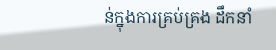ន់ក្នុងការគ្រប់គ្រង ដឹកនាំ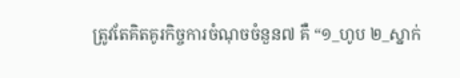ត្រូវតែគិតគូរកិច្ចការចំណុចចំនួន៧ គឺ “១_ហូប ២_ស្នាក់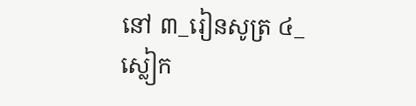នៅ ៣_រៀនសូត្រ ៤_ស្លៀក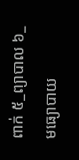ពាក់ ៥_ព្យាបាល ៦_មធ្យោបាយ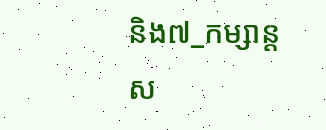និង៧_កម្សាន្តស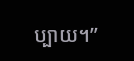ប្បាយ។”